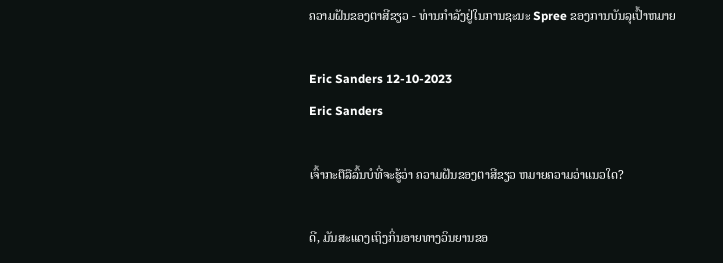ຄວາມຝັນຂອງຕາສີຂຽວ - ທ່ານກໍາລັງຢູ່ໃນການຊະນະ Spree ຂອງການບັນລຸເປົ້າຫມາຍ

Eric Sanders 12-10-2023
Eric Sanders

ເຈົ້າກະຕືລືລົ້ນບໍທີ່ຈະຮູ້ວ່າ ຄວາມຝັນຂອງຕາສີຂຽວ ຫມາຍຄວາມວ່າແນວໃດ?

ດີ, ມັນສະແດງເຖິງກິ່ນອາຍທາງວິນຍານຂອ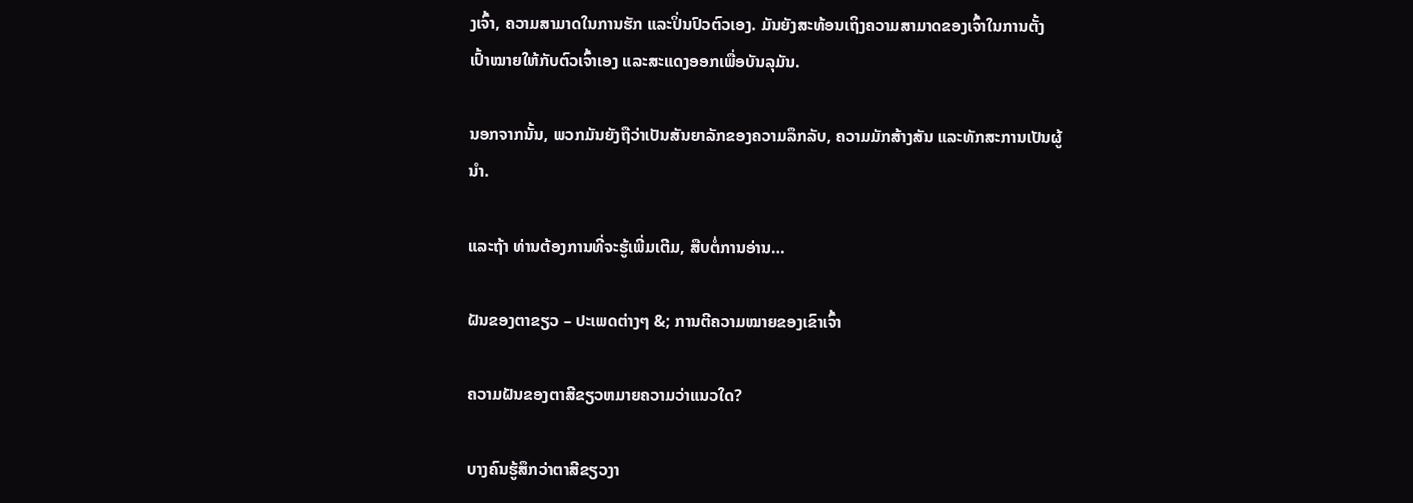ງເຈົ້າ, ຄວາມສາມາດໃນການຮັກ ແລະປິ່ນປົວຕົວເອງ. ມັນຍັງສະທ້ອນເຖິງຄວາມສາມາດຂອງເຈົ້າໃນການຕັ້ງເປົ້າໝາຍໃຫ້ກັບຕົວເຈົ້າເອງ ແລະສະແດງອອກເພື່ອບັນລຸມັນ.

ນອກຈາກນັ້ນ, ພວກມັນຍັງຖືວ່າເປັນສັນຍາລັກຂອງຄວາມລຶກລັບ, ຄວາມມັກສ້າງສັນ ແລະທັກສະການເປັນຜູ້ນໍາ.

ແລະຖ້າ ທ່ານຕ້ອງການທີ່ຈະຮູ້ເພີ່ມເຕີມ, ສືບຕໍ່ການອ່ານ…

ຝັນຂອງຕາຂຽວ – ປະເພດຕ່າງໆ &; ການຕີຄວາມໝາຍຂອງເຂົາເຈົ້າ

ຄວາມຝັນຂອງຕາສີຂຽວຫມາຍຄວາມວ່າແນວໃດ?

ບາງຄົນຮູ້ສຶກວ່າຕາສີຂຽວງາ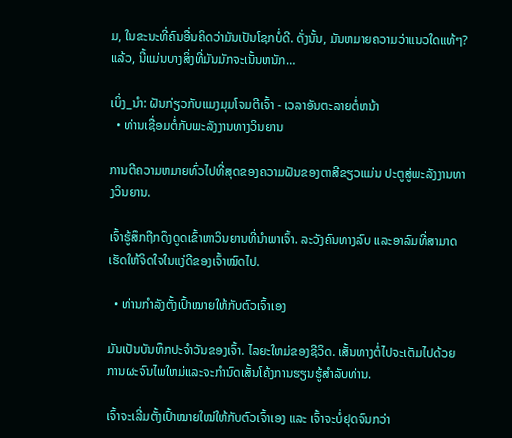ມ, ໃນຂະນະທີ່ຄົນອື່ນຄິດວ່າມັນເປັນໂຊກບໍ່ດີ. ດັ່ງນັ້ນ, ມັນຫມາຍຄວາມວ່າແນວໃດແທ້ໆ? ແລ້ວ, ນີ້ແມ່ນບາງສິ່ງທີ່ມັນມັກຈະເນັ້ນຫນັກ…

ເບິ່ງ_ນຳ: ຝັນກ່ຽວກັບແມງມຸມໂຈມຕີເຈົ້າ - ເວລາອັນຕະລາຍຕໍ່ຫນ້າ
  • ທ່ານເຊື່ອມຕໍ່ກັບພະລັງງານທາງວິນຍານ

ການຕີຄວາມຫມາຍທົ່ວໄປທີ່ສຸດຂອງຄວາມຝັນຂອງຕາສີຂຽວແມ່ນ ປະຕູສູ່ພະລັງງານທາງວິນຍານ.

ເຈົ້າຮູ້ສຶກຖືກດຶງດູດເຂົ້າຫາວິນຍານທີ່ນຳພາເຈົ້າ. ລະວັງຄົນທາງລົບ ແລະອາລົມທີ່ສາມາດເຮັດໃຫ້ຈິດໃຈໃນແງ່ດີຂອງເຈົ້າໝົດໄປ.

  • ທ່ານກຳລັງຕັ້ງເປົ້າໝາຍໃຫ້ກັບຕົວເຈົ້າເອງ

ມັນເປັນບັນທຶກປະຈຳວັນຂອງເຈົ້າ. ໄລຍະໃຫມ່ຂອງຊີວິດ. ເສັ້ນທາງຕໍ່ໄປຈະເຕັມໄປດ້ວຍການຜະຈົນໄພໃຫມ່ແລະຈະກໍານົດເສັ້ນໂຄ້ງການຮຽນຮູ້ສໍາລັບທ່ານ.

ເຈົ້າຈະເລີ່ມຕັ້ງເປົ້າໝາຍໃໝ່ໃຫ້ກັບຕົວເຈົ້າເອງ ແລະ ເຈົ້າຈະບໍ່ຢຸດຈົນກວ່າ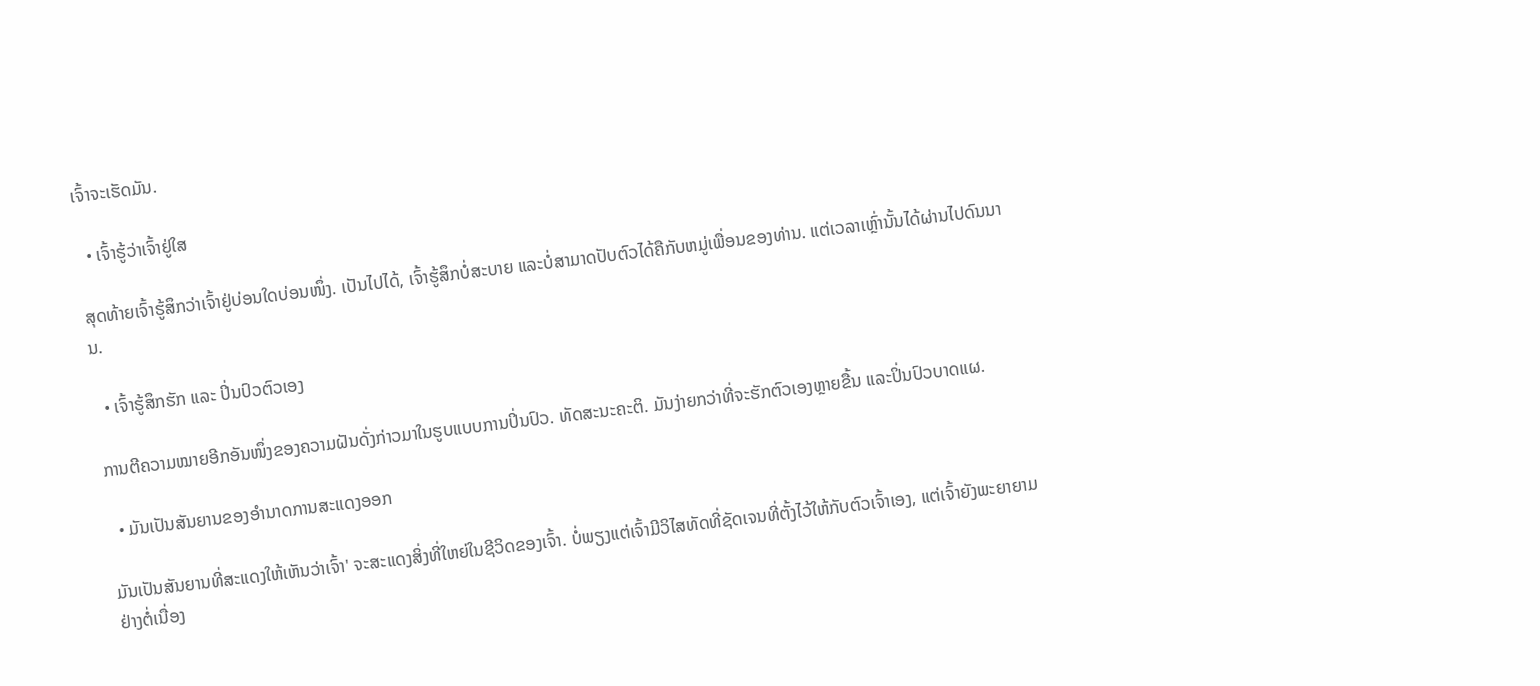ເຈົ້າຈະເຮັດມັນ.

  • ເຈົ້າຮູ້ວ່າເຈົ້າຢູ່ໃສ

ສຸດທ້າຍເຈົ້າຮູ້ສຶກວ່າເຈົ້າຢູ່ບ່ອນໃດບ່ອນໜຶ່ງ. ເປັນໄປໄດ້, ເຈົ້າຮູ້ສຶກບໍ່ສະບາຍ ແລະບໍ່ສາມາດປັບຕົວໄດ້ຄືກັບຫມູ່ເພື່ອນຂອງທ່ານ. ແຕ່ເວລາເຫຼົ່ານັ້ນໄດ້ຜ່ານໄປດົນນານ.

  • ເຈົ້າຮູ້ສຶກຮັກ ແລະ ປິ່ນປົວຕົວເອງ

ການຕີຄວາມໝາຍອີກອັນໜຶ່ງຂອງຄວາມຝັນດັ່ງກ່າວມາໃນຮູບແບບການປິ່ນປົວ. ທັດສະນະຄະຕິ. ມັນງ່າຍກວ່າທີ່ຈະຮັກຕົວເອງຫຼາຍຂື້ນ ແລະປິ່ນປົວບາດແຜ.

  • ມັນເປັນສັນຍານຂອງອຳນາດການສະແດງອອກ

ມັນເປັນສັນຍານທີ່ສະແດງໃຫ້ເຫັນວ່າເຈົ້າ' ຈະສະແດງສິ່ງທີ່ໃຫຍ່ໃນຊີວິດຂອງເຈົ້າ. ບໍ່ພຽງແຕ່ເຈົ້າມີວິໄສທັດທີ່ຊັດເຈນທີ່ຕັ້ງໄວ້ໃຫ້ກັບຕົວເຈົ້າເອງ, ແຕ່ເຈົ້າຍັງພະຍາຍາມຢ່າງຕໍ່ເນື່ອງ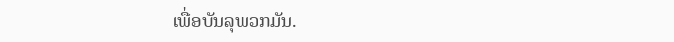ເພື່ອບັນລຸພວກມັນ.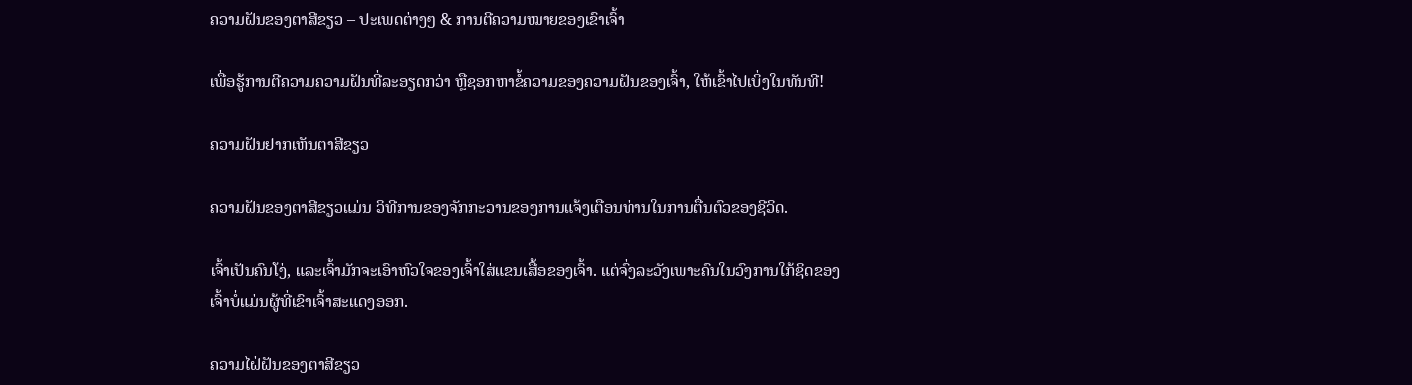ຄວາມຝັນຂອງຕາສີຂຽວ – ປະເພດຕ່າງໆ & ການຕີຄວາມໝາຍຂອງເຂົາເຈົ້າ

ເພື່ອຮູ້ການຕີຄວາມຄວາມຝັນທີ່ລະອຽດກວ່າ ຫຼືຊອກຫາຂໍ້ຄວາມຂອງຄວາມຝັນຂອງເຈົ້າ, ໃຫ້ເຂົ້າໄປເບິ່ງໃນທັນທີ!

ຄວາມຝັນຢາກເຫັນຕາສີຂຽວ

ຄວາມຝັນຂອງຕາສີຂຽວແມ່ນ ວິທີການຂອງຈັກກະວານຂອງການແຈ້ງເຕືອນທ່ານໃນການຕື່ນຕົວຂອງຊີວິດ.

ເຈົ້າເປັນຄົນໂງ່, ແລະເຈົ້າມັກຈະເອົາຫົວໃຈຂອງເຈົ້າໃສ່ແຂນເສື້ອຂອງເຈົ້າ. ແຕ່ຈົ່ງລະວັງເພາະຄົນໃນວົງການໃກ້ຊິດຂອງເຈົ້າບໍ່ແມ່ນຜູ້ທີ່ເຂົາເຈົ້າສະແດງອອກ.

ຄວາມໄຝ່ຝັນຂອງຕາສີຂຽວ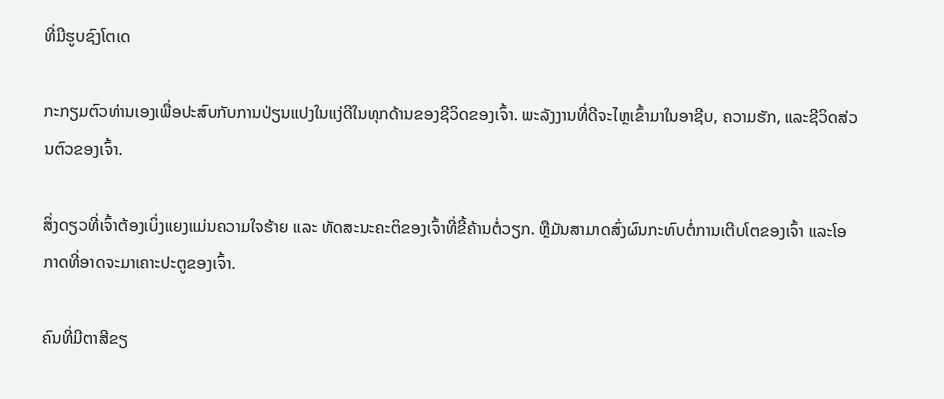ທີ່ມີຮູບຊົງໂຕເດ

ກະກຽມຕົວທ່ານເອງເພື່ອປະສົບກັບການປ່ຽນແປງໃນແງ່ດີໃນທຸກດ້ານຂອງຊີວິດຂອງເຈົ້າ. ພະລັງງານທີ່ດີຈະໄຫຼເຂົ້າມາໃນອາຊີບ, ຄວາມຮັກ, ແລະຊີວິດສ່ວນຕົວຂອງເຈົ້າ.

ສິ່ງດຽວທີ່ເຈົ້າຕ້ອງເບິ່ງແຍງແມ່ນຄວາມໃຈຮ້າຍ ແລະ ທັດສະນະຄະຕິຂອງເຈົ້າທີ່ຂີ້ຄ້ານຕໍ່ວຽກ. ຫຼືມັນສາມາດສົ່ງຜົນກະທົບຕໍ່ການເຕີບໂຕຂອງເຈົ້າ ແລະໂອກາດທີ່ອາດຈະມາເຄາະປະຕູຂອງເຈົ້າ.

ຄົນທີ່ມີຕາສີຂຽ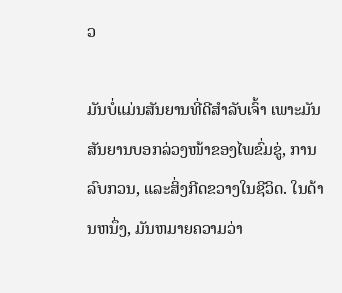ວ

ມັນບໍ່ແມ່ນສັນຍານທີ່ດີສຳລັບເຈົ້າ ເພາະມັນສັນຍານບອກລ່ວງໜ້າຂອງໄພຂົ່ມຂູ່, ການລົບກວນ, ແລະສິ່ງກີດຂວາງໃນຊີວິດ. ໃນດ້ານຫນຶ່ງ, ມັນຫມາຍຄວາມວ່າ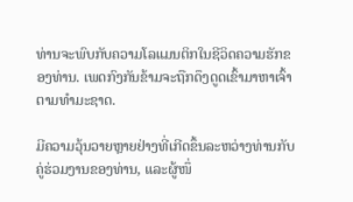ທ່ານຈະພົບກັບຄວາມໂລແມນຕິກໃນຊີວິດຄວາມຮັກຂອງທ່ານ. ເພດກົງກັນຂ້າມຈະຖືກດຶງດູດເຂົ້າມາຫາເຈົ້າຕາມທຳມະຊາດ.

ມີຄວາມວຸ້ນວາຍຫຼາຍຢ່າງທີ່ເກີດຂຶ້ນລະຫວ່າງທ່ານກັບຄູ່ຮ່ວມງານຂອງທ່ານ, ແລະຜູ້ໜຶ່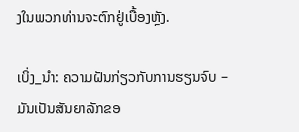ງໃນພວກທ່ານຈະຕົກຢູ່ເບື້ອງຫຼັງ.

ເບິ່ງ_ນຳ: ຄວາມຝັນກ່ຽວກັບການຮຽນຈົບ – ມັນເປັນສັນຍາລັກຂອ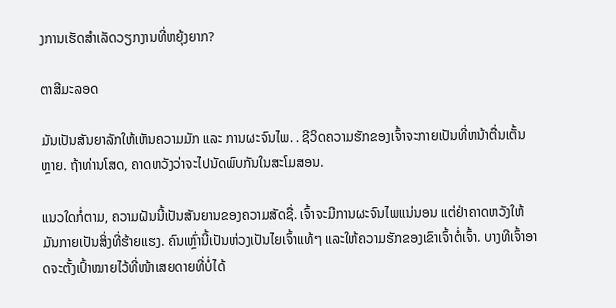ງການເຮັດສໍາເລັດວຽກງານທີ່ຫຍຸ້ງຍາກ?

ຕາສີມະລອດ

ມັນເປັນສັນຍາລັກໃຫ້ເຫັນຄວາມມັກ ແລະ ການຜະຈົນໄພ. . ຊີວິດຄວາມຮັກຂອງເຈົ້າຈະກາຍເປັນທີ່ຫນ້າຕື່ນເຕັ້ນຫຼາຍ. ຖ້າທ່ານໂສດ, ຄາດຫວັງວ່າຈະໄປນັດພົບກັນໃນສະໂມສອນ.

ແນວໃດກໍ່ຕາມ, ຄວາມຝັນນີ້ເປັນສັນຍານຂອງຄວາມສັດຊື່. ເຈົ້າຈະມີການຜະຈົນໄພແນ່ນອນ ແຕ່ຢ່າຄາດຫວັງໃຫ້ມັນກາຍເປັນສິ່ງທີ່ຮ້າຍແຮງ. ຄົນເຫຼົ່ານີ້ເປັນຫ່ວງເປັນໄຍເຈົ້າແທ້ໆ ແລະໃຫ້ຄວາມຮັກຂອງເຂົາເຈົ້າຕໍ່ເຈົ້າ. ບາງທີເຈົ້າອາດຈະຕັ້ງເປົ້າໝາຍໄວ້ທີ່ໜ້າເສຍດາຍທີ່ບໍ່ໄດ້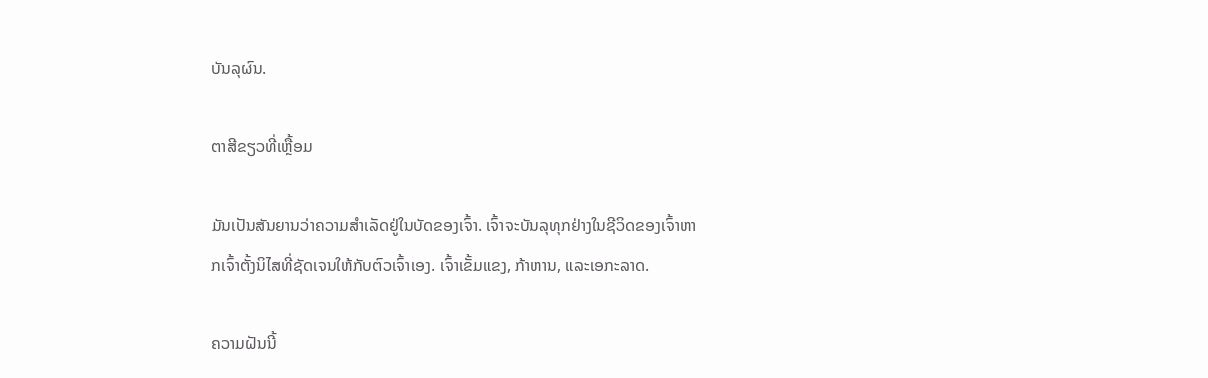ບັນລຸຜົນ.

ຕາສີຂຽວທີ່ເຫຼື້ອມ

ມັນເປັນສັນຍານວ່າຄວາມສຳເລັດຢູ່ໃນບັດຂອງເຈົ້າ. ເຈົ້າຈະບັນລຸທຸກຢ່າງໃນຊີວິດຂອງເຈົ້າຫາກເຈົ້າຕັ້ງນິໄສທີ່ຊັດເຈນໃຫ້ກັບຕົວເຈົ້າເອງ. ເຈົ້າເຂັ້ມແຂງ, ກ້າຫານ, ແລະເອກະລາດ.

ຄວາມຝັນນີ້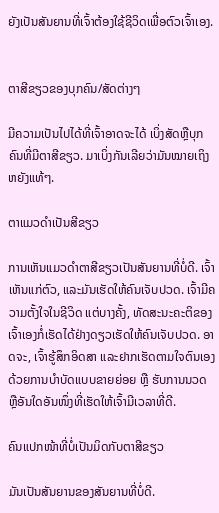ຍັງເປັນສັນຍານທີ່ເຈົ້າຕ້ອງໃຊ້ຊີວິດເພື່ອຕົວເຈົ້າເອງ.


ຕາສີຂຽວຂອງບຸກຄົນ/ສັດຕ່າງໆ

ມີຄວາມເປັນໄປໄດ້ທີ່ເຈົ້າອາດຈະໄດ້ ເບິ່ງສັດຫຼືບຸກຄົນທີ່ມີຕາສີຂຽວ. ມາເບິ່ງກັນເລີຍວ່າມັນໝາຍເຖິງຫຍັງແທ້ໆ.

ຕາແມວດຳເປັນສີຂຽວ

ການເຫັນແມວດຳຕາສີຂຽວເປັນສັນຍານທີ່ບໍ່ດີ. ເຈົ້າເຫັນແກ່ຕົວ, ແລະມັນເຮັດໃຫ້ຄົນເຈັບປວດ. ເຈົ້າມີຄວາມຕັ້ງໃຈໃນຊີວິດ ແຕ່ບາງຄັ້ງ, ທັດສະນະຄະຕິຂອງເຈົ້າເອງກໍ່ເຮັດໄດ້ຢ່າງດຽວເຮັດໃຫ້ຄົນເຈັບປວດ. ອາດຈະ, ເຈົ້າຮູ້ສຶກອິດສາ ແລະຢາກເຮັດຕາມໃຈຕົນເອງດ້ວຍການບໍາບັດແບບຂາຍຍ່ອຍ ຫຼື ຮັບການນວດ ຫຼືອັນໃດອັນໜຶ່ງທີ່ເຮັດໃຫ້ເຈົ້າມີເວລາທີ່ດີ.

ຄົນແປກໜ້າທີ່ບໍ່ເປັນມິດກັບຕາສີຂຽວ

ມັນເປັນສັນຍານຂອງສັນຍານທີ່ບໍ່ດີ.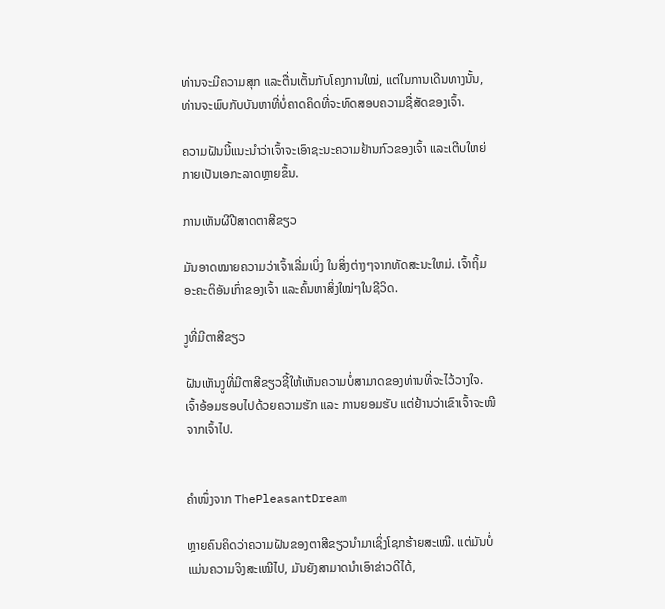ທ່ານຈະມີຄວາມສຸກ ແລະຕື່ນເຕັ້ນກັບໂຄງການໃໝ່, ແຕ່ໃນການເດີນທາງນັ້ນ, ທ່ານຈະພົບກັບບັນຫາທີ່ບໍ່ຄາດຄິດທີ່ຈະທົດສອບຄວາມຊື່ສັດຂອງເຈົ້າ.

ຄວາມຝັນນີ້ແນະນຳວ່າເຈົ້າຈະເອົາຊະນະຄວາມຢ້ານກົວຂອງເຈົ້າ ແລະເຕີບໃຫຍ່ກາຍເປັນເອກະລາດຫຼາຍຂຶ້ນ.

ການເຫັນຜີປີສາດຕາສີຂຽວ

ມັນອາດໝາຍຄວາມວ່າເຈົ້າເລີ່ມເບິ່ງ ໃນສິ່ງຕ່າງໆຈາກທັດສະນະໃຫມ່. ເຈົ້າຖິ້ມອະຄະຕິອັນເກົ່າຂອງເຈົ້າ ແລະຄົ້ນຫາສິ່ງໃໝ່ໆໃນຊີວິດ.

ງູທີ່ມີຕາສີຂຽວ

ຝັນເຫັນງູທີ່ມີຕາສີຂຽວຊີ້ໃຫ້ເຫັນຄວາມບໍ່ສາມາດຂອງທ່ານທີ່ຈະໄວ້ວາງໃຈ. ເຈົ້າອ້ອມຮອບໄປດ້ວຍຄວາມຮັກ ແລະ ການຍອມຮັບ ແຕ່ຢ້ານວ່າເຂົາເຈົ້າຈະໜີຈາກເຈົ້າໄປ.


ຄຳໜຶ່ງຈາກ ThePleasantDream

ຫຼາຍຄົນຄິດວ່າຄວາມຝັນຂອງຕາສີຂຽວນຳມາເຊິ່ງໂຊກຮ້າຍສະເໝີ. ແຕ່ມັນບໍ່ແມ່ນຄວາມຈິງສະເໝີໄປ, ມັນຍັງສາມາດນໍາເອົາຂ່າວດີໄດ້,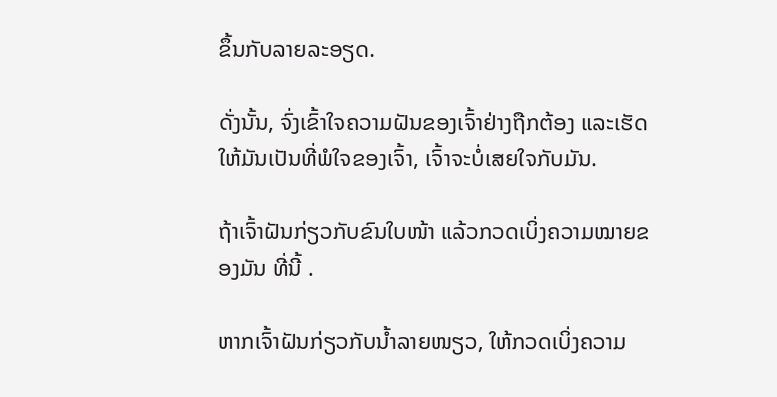ຂຶ້ນກັບລາຍລະອຽດ.

ດັ່ງນັ້ນ, ຈົ່ງເຂົ້າໃຈຄວາມຝັນຂອງເຈົ້າຢ່າງຖືກຕ້ອງ ແລະເຮັດໃຫ້ມັນເປັນທີ່ພໍໃຈຂອງເຈົ້າ, ເຈົ້າຈະບໍ່ເສຍໃຈກັບມັນ.

ຖ້າເຈົ້າຝັນກ່ຽວກັບຂົນໃບໜ້າ ແລ້ວກວດເບິ່ງຄວາມໝາຍຂອງມັນ ທີ່ນີ້ .

ຫາກເຈົ້າຝັນກ່ຽວກັບນໍ້າລາຍໜຽວ, ໃຫ້ກວດເບິ່ງຄວາມ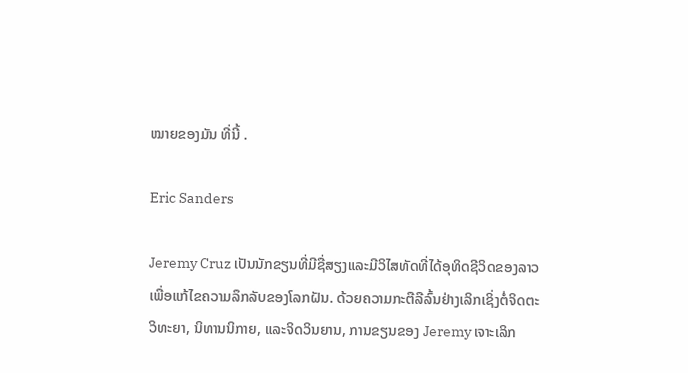ໝາຍຂອງມັນ ທີ່ນີ້ .

Eric Sanders

Jeremy Cruz ເປັນນັກຂຽນທີ່ມີຊື່ສຽງແລະມີວິໄສທັດທີ່ໄດ້ອຸທິດຊີວິດຂອງລາວເພື່ອແກ້ໄຂຄວາມລຶກລັບຂອງໂລກຝັນ. ດ້ວຍຄວາມກະຕືລືລົ້ນຢ່າງເລິກເຊິ່ງຕໍ່ຈິດຕະວິທະຍາ, ນິທານນິກາຍ, ແລະຈິດວິນຍານ, ການຂຽນຂອງ Jeremy ເຈາະເລິກ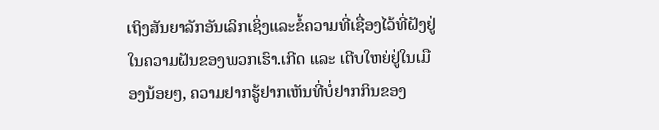ເຖິງສັນຍາລັກອັນເລິກເຊິ່ງແລະຂໍ້ຄວາມທີ່ເຊື່ອງໄວ້ທີ່ຝັງຢູ່ໃນຄວາມຝັນຂອງພວກເຮົາ.ເກີດ ແລະ ເຕີບໃຫຍ່ຢູ່ໃນເມືອງນ້ອຍໆ, ຄວາມຢາກຮູ້ຢາກເຫັນທີ່ບໍ່ຢາກກິນຂອງ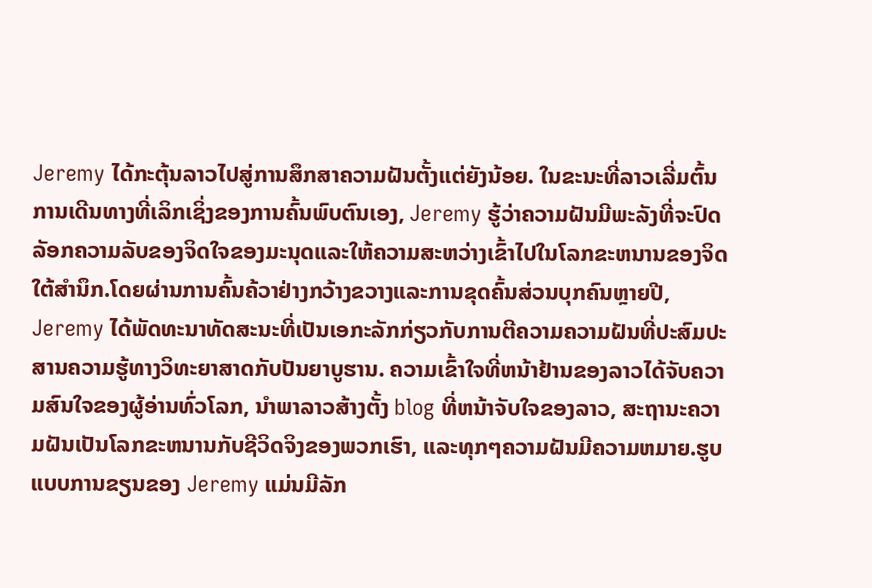Jeremy ໄດ້ກະຕຸ້ນລາວໄປສູ່ການສຶກສາຄວາມຝັນຕັ້ງແຕ່ຍັງນ້ອຍ. ໃນຂະນະທີ່ລາວເລີ່ມຕົ້ນການເດີນທາງທີ່ເລິກເຊິ່ງຂອງການຄົ້ນພົບຕົນເອງ, Jeremy ຮູ້ວ່າຄວາມຝັນມີພະລັງທີ່ຈະປົດລັອກຄວາມລັບຂອງຈິດໃຈຂອງມະນຸດແລະໃຫ້ຄວາມສະຫວ່າງເຂົ້າໄປໃນໂລກຂະຫນານຂອງຈິດໃຕ້ສໍານຶກ.ໂດຍຜ່ານການຄົ້ນຄ້ວາຢ່າງກວ້າງຂວາງແລະການຂຸດຄົ້ນສ່ວນບຸກຄົນຫຼາຍປີ, Jeremy ໄດ້ພັດທະນາທັດສະນະທີ່ເປັນເອກະລັກກ່ຽວກັບການຕີຄວາມຄວາມຝັນທີ່ປະສົມປະສານຄວາມຮູ້ທາງວິທະຍາສາດກັບປັນຍາບູຮານ. ຄວາມເຂົ້າໃຈທີ່ຫນ້າຢ້ານຂອງລາວໄດ້ຈັບຄວາມສົນໃຈຂອງຜູ້ອ່ານທົ່ວໂລກ, ນໍາພາລາວສ້າງຕັ້ງ blog ທີ່ຫນ້າຈັບໃຈຂອງລາວ, ສະຖານະຄວາມຝັນເປັນໂລກຂະຫນານກັບຊີວິດຈິງຂອງພວກເຮົາ, ແລະທຸກໆຄວາມຝັນມີຄວາມຫມາຍ.ຮູບແບບການຂຽນຂອງ Jeremy ແມ່ນມີລັກ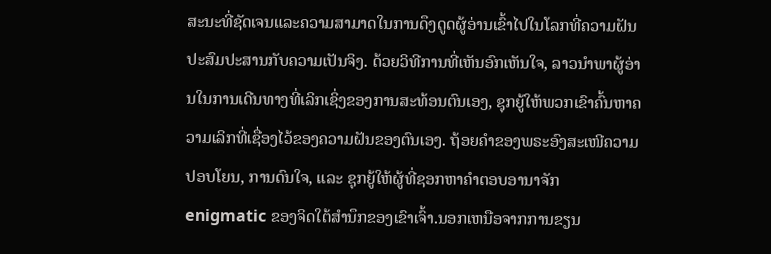ສະນະທີ່ຊັດເຈນແລະຄວາມສາມາດໃນການດຶງດູດຜູ້ອ່ານເຂົ້າໄປໃນໂລກທີ່ຄວາມຝັນປະສົມປະສານກັບຄວາມເປັນຈິງ. ດ້ວຍວິທີການທີ່ເຫັນອົກເຫັນໃຈ, ລາວນໍາພາຜູ້ອ່ານໃນການເດີນທາງທີ່ເລິກເຊິ່ງຂອງການສະທ້ອນຕົນເອງ, ຊຸກຍູ້ໃຫ້ພວກເຂົາຄົ້ນຫາຄວາມເລິກທີ່ເຊື່ອງໄວ້ຂອງຄວາມຝັນຂອງຕົນເອງ. ຖ້ອຍຄຳຂອງພຣະອົງສະເໜີຄວາມປອບໂຍນ, ການດົນໃຈ, ແລະ ຊຸກຍູ້ໃຫ້ຜູ້ທີ່ຊອກຫາຄຳຕອບອານາຈັກ enigmatic ຂອງຈິດໃຕ້ສໍານຶກຂອງເຂົາເຈົ້າ.ນອກເຫນືອຈາກການຂຽນ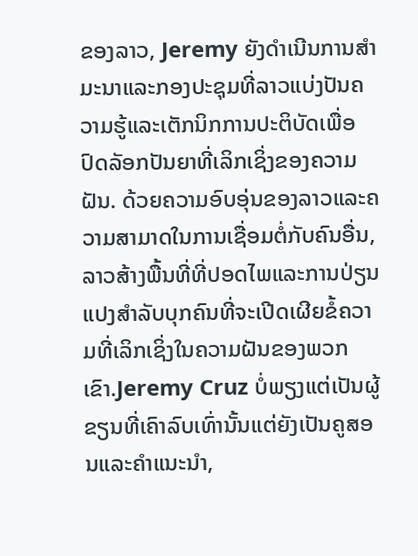ຂອງລາວ, Jeremy ຍັງດໍາເນີນການສໍາມະນາແລະກອງປະຊຸມທີ່ລາວແບ່ງປັນຄວາມຮູ້ແລະເຕັກນິກການປະຕິບັດເພື່ອປົດລັອກປັນຍາທີ່ເລິກເຊິ່ງຂອງຄວາມຝັນ. ດ້ວຍຄວາມອົບອຸ່ນຂອງລາວແລະຄວາມສາມາດໃນການເຊື່ອມຕໍ່ກັບຄົນອື່ນ, ລາວສ້າງພື້ນທີ່ທີ່ປອດໄພແລະການປ່ຽນແປງສໍາລັບບຸກຄົນທີ່ຈະເປີດເຜີຍຂໍ້ຄວາມທີ່ເລິກເຊິ່ງໃນຄວາມຝັນຂອງພວກເຂົາ.Jeremy Cruz ບໍ່ພຽງແຕ່ເປັນຜູ້ຂຽນທີ່ເຄົາລົບເທົ່ານັ້ນແຕ່ຍັງເປັນຄູສອນແລະຄໍາແນະນໍາ,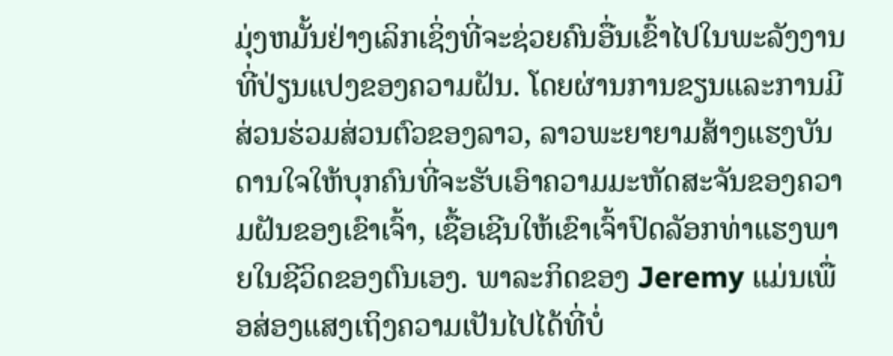ມຸ່ງຫມັ້ນຢ່າງເລິກເຊິ່ງທີ່ຈະຊ່ວຍຄົນອື່ນເຂົ້າໄປໃນພະລັງງານທີ່ປ່ຽນແປງຂອງຄວາມຝັນ. ໂດຍຜ່ານການຂຽນແລະການມີສ່ວນຮ່ວມສ່ວນຕົວຂອງລາວ, ລາວພະຍາຍາມສ້າງແຮງບັນດານໃຈໃຫ້ບຸກຄົນທີ່ຈະຮັບເອົາຄວາມມະຫັດສະຈັນຂອງຄວາມຝັນຂອງເຂົາເຈົ້າ, ເຊື້ອເຊີນໃຫ້ເຂົາເຈົ້າປົດລັອກທ່າແຮງພາຍໃນຊີວິດຂອງຕົນເອງ. ພາລະກິດຂອງ Jeremy ແມ່ນເພື່ອສ່ອງແສງເຖິງຄວາມເປັນໄປໄດ້ທີ່ບໍ່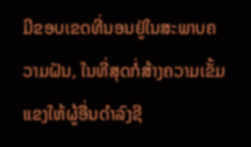ມີຂອບເຂດທີ່ນອນຢູ່ໃນສະພາບຄວາມຝັນ, ໃນທີ່ສຸດກໍ່ສ້າງຄວາມເຂັ້ມແຂງໃຫ້ຜູ້ອື່ນດໍາລົງຊີ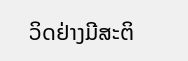ວິດຢ່າງມີສະຕິ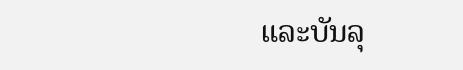ແລະບັນລຸ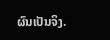ຜົນເປັນຈິງ.